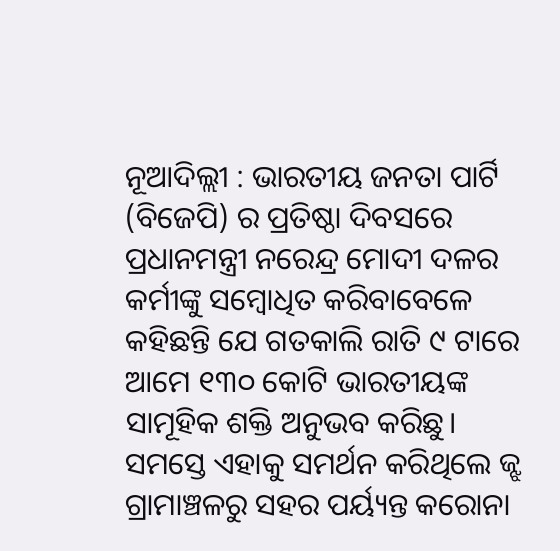ନୂଆଦିଲ୍ଲୀ : ଭାରତୀୟ ଜନତା ପାର୍ଟି (ବିଜେପି) ର ପ୍ରତିଷ୍ଠା ଦିବସରେ ପ୍ରଧାନମନ୍ତ୍ରୀ ନରେନ୍ଦ୍ର ମୋଦୀ ଦଳର କର୍ମୀଙ୍କୁ ସମ୍ବୋଧିତ କରିବାବେଳେ କହିଛନ୍ତି ଯେ ଗତକାଲି ରାତି ୯ ଟାରେ ଆମେ ୧୩୦ କୋଟି ଭାରତୀୟଙ୍କ ସାମୂହିକ ଶକ୍ତି ଅନୁଭବ କରିଛୁ। ସମସ୍ତେ ଏହାକୁ ସମର୍ଥନ କରିଥିଲେ ଜ୍ଝ ଗ୍ରାମାଞ୍ଚଳରୁ ସହର ପର୍ୟ୍ୟନ୍ତ କରୋନା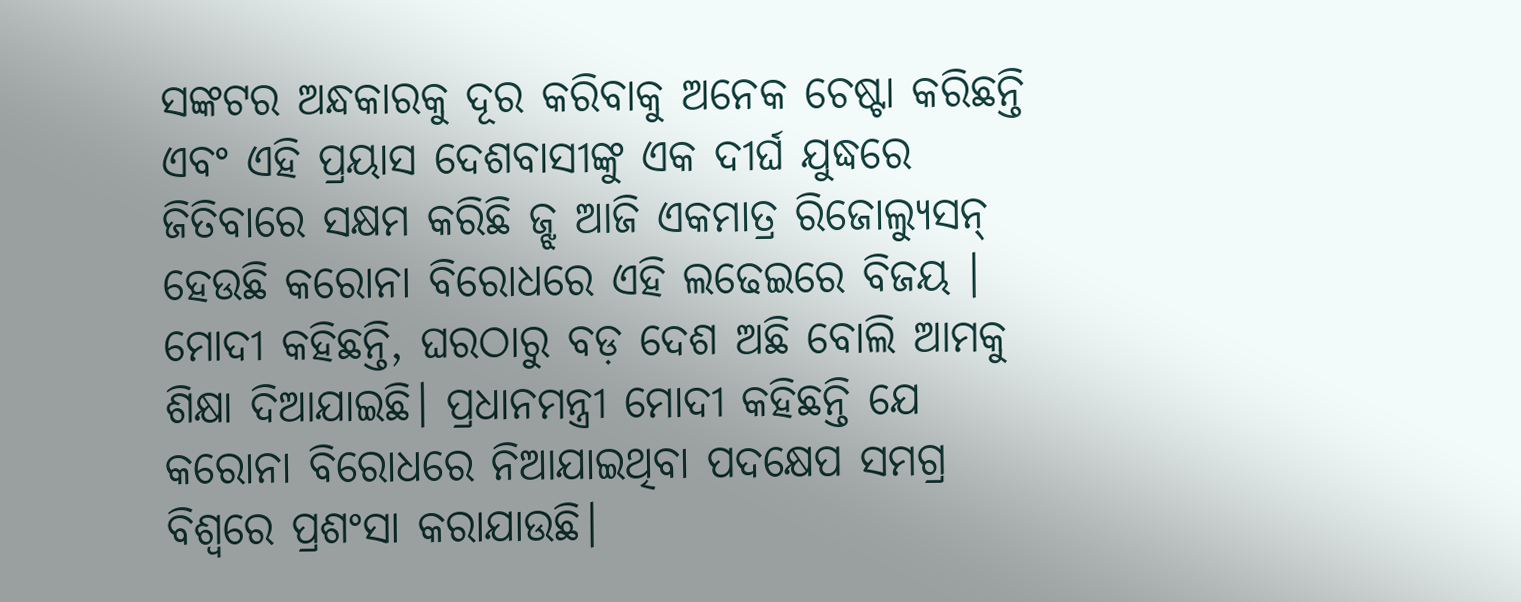ସଙ୍କଟର ଅନ୍ଧକାରକୁ ଦୂର କରିବାକୁ ଅନେକ ଚେଷ୍ଟା କରିଛନ୍ତି ଏବଂ ଏହି ପ୍ରୟାସ ଦେଶବାସୀଙ୍କୁ ଏକ ଦୀର୍ଘ ଯୁଦ୍ଧରେ ଜିତିବାରେ ସକ୍ଷମ କରିଛି ଜ୍ଝ ଆଜି ଏକମାତ୍ର ରିଜୋଲ୍ୟୁସନ୍ ହେଉଛି କରୋନା ବିରୋଧରେ ଏହି ଲଢେଇରେ ବିଜୟ । ମୋଦୀ କହିଛନ୍ତି, ଘରଠାରୁ ବଡ଼ ଦେଶ ଅଛି ବୋଲି ଆମକୁ ଶିକ୍ଷା ଦିଆଯାଇଛି। ପ୍ରଧାନମନ୍ତ୍ରୀ ମୋଦୀ କହିଛନ୍ତି ଯେ କରୋନା ବିରୋଧରେ ନିଆଯାଇଥିବା ପଦକ୍ଷେପ ସମଗ୍ର ବିଶ୍ୱରେ ପ୍ରଶଂସା କରାଯାଉଛି।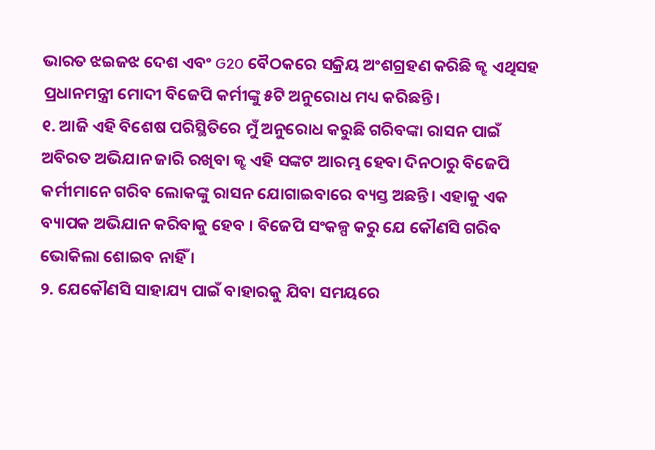ଭାରତ ଝଇଜଝ ଦେଶ ଏବଂ G20 ବୈଠକରେ ସକ୍ରିୟ ଅଂଶଗ୍ରହଣ କରିଛି ଜ୍ଝ ଏଥିସହ ପ୍ରଧାନମନ୍ତ୍ରୀ ମୋଦୀ ବିଜେପି କର୍ମୀଙ୍କୁ ୫ଟି ଅନୁରୋଧ ମଧ୍ୟ କରିଛନ୍ତି।
୧. ଆଜି ଏହି ବିଶେଷ ପରିସ୍ଥିତିରେ ମୁଁ ଅନୁରୋଧ କରୁଛି ଗରିବଙ୍କା ରାସନ ପାଇଁ ଅବିରତ ଅଭିଯାନ ଜାରି ରଖିବା ଜ୍ଝ ଏହି ସଙ୍କଟ ଆରମ୍ଭ ହେବା ଦିନଠାରୁ ବିଜେପି କର୍ମୀମାନେ ଗରିବ ଲୋକଙ୍କୁ ରାସନ ଯୋଗାଇବାରେ ବ୍ୟସ୍ତ ଅଛନ୍ତି। ଏହାକୁ ଏକ ବ୍ୟାପକ ଅଭିଯାନ କରିବାକୁ ହେବ । ବିଜେପି ସଂକଳ୍ପ କରୁ ଯେ କୌଣସି ଗରିବ ଭୋକିଲା ଶୋଇବ ନାହିଁ ।
୨. ଯେକୌଣସି ସାହାଯ୍ୟ ପାଇଁ ବାହାରକୁ ଯିବା ସମୟରେ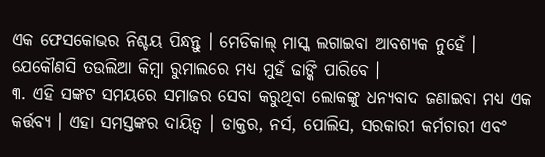ଏକ ଫେସକୋଭର ନିଶ୍ଚୟ ପିନ୍ଧନ୍ତୁ । ମେଡିକାଲ୍ ମାସ୍କ ଲଗାଇବା ଆବଶ୍ୟକ ନୁହେଁ । ଯେକୌଣସି ତଉଲିଆ କିମ୍ବା ରୁମାଲରେ ମଧ୍ୟ ମୁହଁ ଢାଙ୍କି ପାରିବେ ।
୩. ଏହି ସଙ୍କଟ ସମୟରେ ସମାଜର ସେବା କରୁଥିବା ଲୋକଙ୍କୁ ଧନ୍ୟବାଦ ଜଣାଇବା ମଧ୍ୟ ଏକ କର୍ତ୍ତବ୍ୟ । ଏହା ସମସ୍ତଙ୍କର ଦାୟିତ୍ୱ । ଡାକ୍ତର, ନର୍ସ, ପୋଲିସ, ସରକାରୀ କର୍ମଚାରୀ ଏବଂ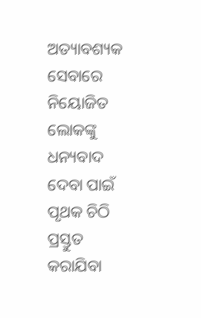ଅତ୍ୟାବଶ୍ୟକ ସେବାରେ ନିୟୋଜିତ ଲୋକଙ୍କୁ ଧନ୍ୟବାଦ ଦେବା ପାଇଁ ପୃଥକ ଚିଠି ପ୍ରସ୍ତୁତ କରାଯିବା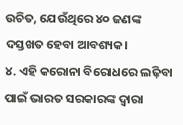ଉଚିତ, ଯେଉଁଥିରେ ୪୦ ଜଣଙ୍କ ଦସ୍ତଖତ ହେବା ଆବଶ୍ୟକ।
୪. ଏହି କରୋନା ବିରୋଧରେ ଲଢ଼ିବା ପାଇଁ ଭାରତ ସରକାରଙ୍କ ଦ୍ଵାରା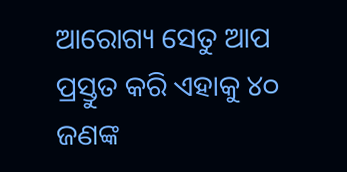ଆରୋଗ୍ୟ ସେତୁ ଆପ ପ୍ରସ୍ତୁତ କରି ଏହାକୁ ୪୦ ଜଣଙ୍କ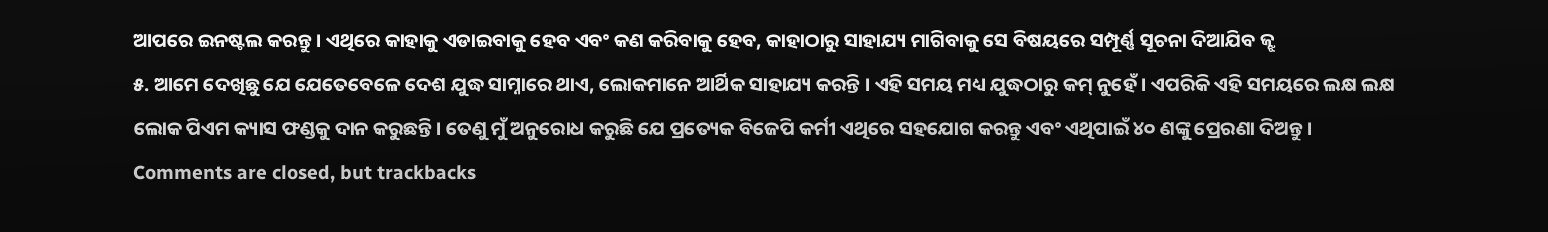ଆପରେ ଇନଷ୍ଟଲ କରନ୍ତୁ । ଏଥିରେ କାହାକୁ ଏଡାଇବାକୁ ହେବ ଏବଂ କଣ କରିବାକୁ ହେବ, କାହାଠାରୁ ସାହାଯ୍ୟ ମାଗିବାକୁ ସେ ବିଷୟରେ ସମ୍ପୂର୍ଣ୍ଣ ସୂଚନା ଦିଆଯିବ ଜ୍ଝ
୫. ଆମେ ଦେଖିଛୁ ଯେ ଯେତେବେଳେ ଦେଶ ଯୁଦ୍ଧ ସାମ୍ନାରେ ଥାଏ, ଲୋକମାନେ ଆର୍ଥିକ ସାହାଯ୍ୟ କରନ୍ତି । ଏହି ସମୟ ମଧ୍ୟ ଯୁଦ୍ଧଠାରୁ କମ୍ ନୁହେଁ । ଏପରିକି ଏହି ସମୟରେ ଲକ୍ଷ ଲକ୍ଷ ଲୋକ ପିଏମ କ୍ୟାସ ଫଣ୍ଡକୁ ଦାନ କରୁଛନ୍ତି। ତେଣୁ ମୁଁ ଅନୁରୋଧ କରୁଛି ଯେ ପ୍ରତ୍ୟେକ ବିଜେପି କର୍ମୀ ଏଥିରେ ସହଯୋଗ କରନ୍ତୁ ଏବଂ ଏଥିପାଇଁ ୪୦ ଣଙ୍କୁ ପ୍ରେରଣା ଦିଅନ୍ତୁ।
Comments are closed, but trackbacks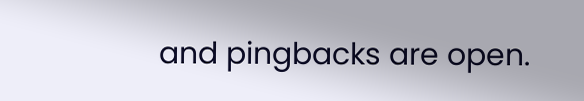and pingbacks are open.